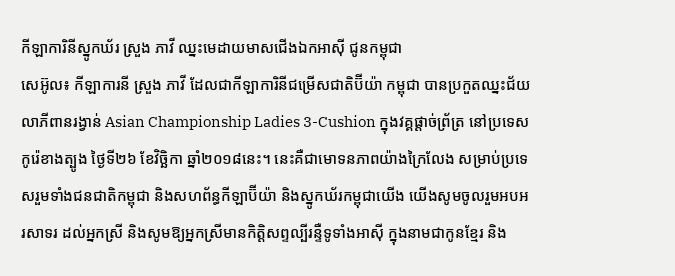កីឡាការិនីស្នូកឃ័រ ស្រួង ភាវី ឈ្នះមេដាយមាសជើងឯកអាស៊ី ជូនកម្ពុជា
សេអ៊ូល៖ កីឡាការនី ស្រួង ភាវី ដែលជាកីឡាការិនីជម្រើសជាតិប៊ីយ៉ា កម្ពុជា បានប្រកួតឈ្នះជ័យលាភីពានរង្វាន់ Asian Championship Ladies 3-Cushion ក្នុងវគ្គផ្តាច់ព្រ័ត្រ នៅប្រទេសកូរ៉េខាងត្បូង ថ្ងៃទី២៦ ខែវិច្ឆិកា ឆ្នាំ២០១៨នេះ។ នេះគឺជាមោទនភាពយ៉ាងក្រៃលែង សម្រាប់ប្រទេសរួមទាំងជនជាតិកម្ពុជា និងសហព័ន្ធកីឡាប៊ីយ៉ា និងស្នូកឃ័រកម្ពុជាយើង យើងសូមចូលរួមអបអរសាទរ ដល់អ្នកស្រី និងសូមឱ្យអ្នកស្រីមានកិត្តិសព្ទល្បីរន្ទឺទូទាំងអាស៊ី ក្នុងនាមជាកូនខ្មែរ និង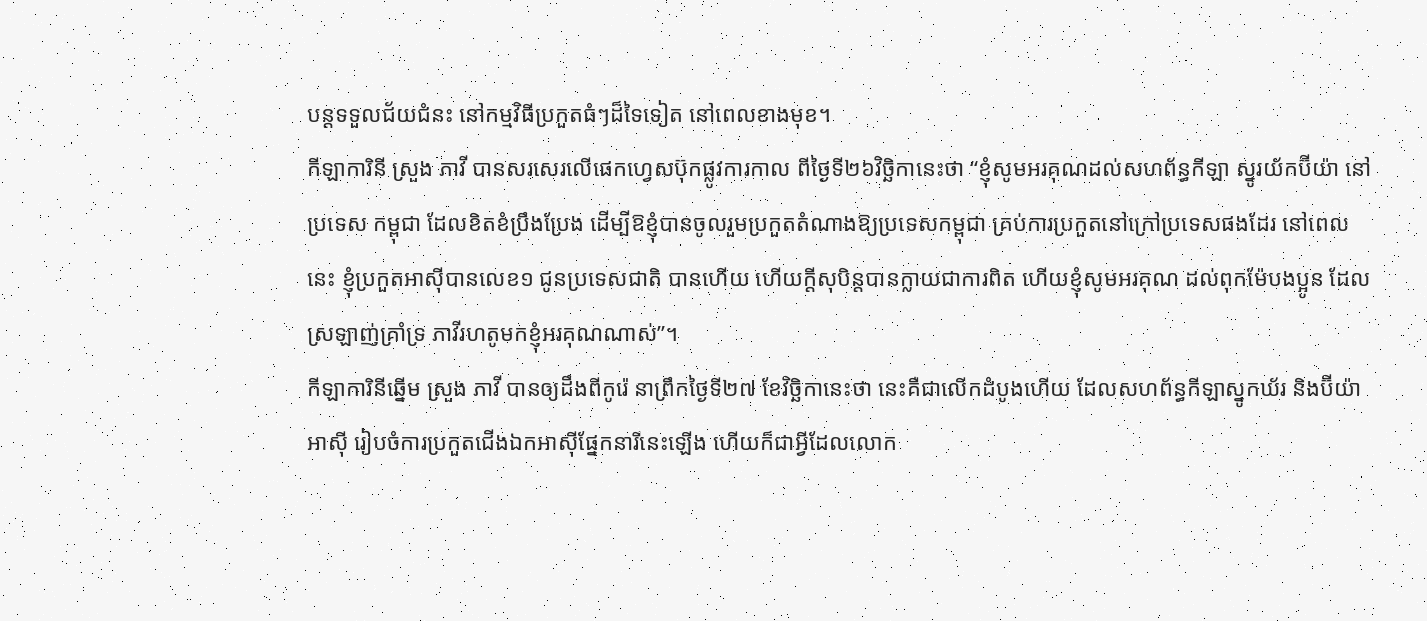បន្តទទួលជ័យជំនះ នៅកម្មវិធីប្រកួតធំៗដ៏ទៃទៀត នៅពេលខាងមុខ។
កីឡាការិនី ស្រួង ភាវី បានសរសេរលើផេកហ្វេសប៊ុកផ្លូវការកាល ពីថ្ងៃទី២៦វិច្ឆិកានេះថា “ខ្ញុំសូមអរគុណដល់សហព័ន្ធកីឡា ស្នូរយ័កប៊ីយ៉ា នៅ ប្រទេស កម្ពុជា ដែលខិតខំប្រឹងប្រែង ដើម្បីឱខ្ញុំបានចូលរួមប្រកួតតំណាងឱ្យប្រទេសកម្ពុជា គ្រប់ការប្រកួតនៅក្រៅប្រទេសផងដែរ នៅពេលនេះ ខ្ញុំប្រកួតអាស៊ីបានលេខ១ ជូនប្រទេសជាតិ បានហើយ ហើយក្ដីសុបិន្តបានក្លាយជាការពិត ហើយខ្ញុំសូមអរគុណ ដល់ពុកម៉ែបងប្អូន ដែលស្រឡាញ់គ្រាំទ្រ ភាវីរហតូមកខ្ញុំអរគុណណាស់”។
កីឡាការិនីឆ្នើម ស្រួង ភាវី បានឲ្យដឹងពីកូរ៉េ នាព្រឹកថ្ងៃទី២៧ ខែវិច្ឆិកានេះថា នេះគឺជាលើកដំបូងហើយ ដែលសហព័ន្ធកីឡាស្នូកឃ័រ និងប៊ីយ៉ាអាស៊ី រៀបចំការប្រកួតជើងឯកអាស៊ីផ្នែកនារីនេះឡើង ហើយក៏ជាអ្វីដែលលោក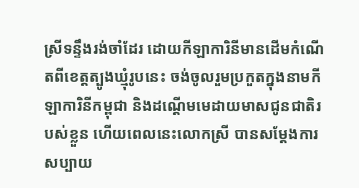ស្រីទន្ទឹងរង់ចាំដែរ ដោយកីឡាការិនីមានដើមកំណើតពីខេត្តត្បូងឃ្មុំរូបនេះ ចង់ចូលរួមប្រកួតក្នុងនាមកីឡាការិនីកម្ពុជា និងដណ្ដើមមេដាយមាសជូនជាតិរបស់ខ្លួន ហើយពេលនេះលោកស្រី បានសម្ដែងការសប្បាយ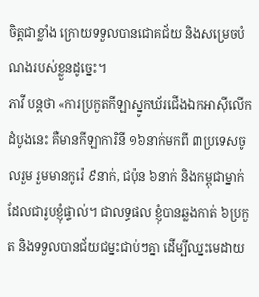ចិត្តជាខ្លាំង ក្រោយទទួលបានជោគជ័យ និងសម្រេចបំណងរបស់ខ្លួនដូច្នេះ។
ភាវី បន្ដថា «ការប្រកួតកីឡាស្នូកឃ័រជើងឯកអាស៊ីលើកដំបូងនេះ គឺមានកីឡាការិនី ១៦នាក់មកពី ៣ប្រទេសចូលរួម រួមមានកូរ៉េ ៩នាក់, ជប៉ុន ៦នាក់ និងកម្ពុជាម្នាក់ ដែលជារូបខ្ញុំផ្ទាល់។ ជាលទ្ធផល ខ្ញុំបានឆ្លងកាត់ ៦ប្រកួត និងទទួលបានជ័យជម្នះជាប់ៗគ្នា ដើម្បីឈ្នះមេដាយ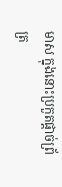មាស ក្នុងនោះប្រកួតផ្ដាច់ព្រ័ត្រ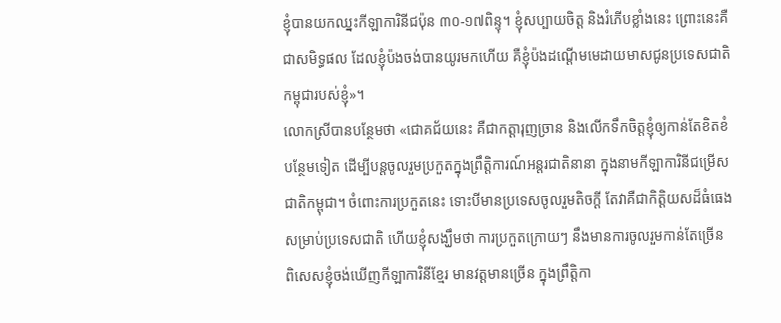ខ្ញុំបានយកឈ្នះកីឡាការិនីជប៉ុន ៣០-១៧ពិន្ទុ។ ខ្ញុំសប្បាយចិត្ត និងរំភើបខ្លាំងនេះ ព្រោះនេះគឺជាសមិទ្ធផល ដែលខ្ញុំប៉ងចង់បានយូរមកហើយ គឺខ្ញុំប៉ងដណ្ដើមមេដាយមាសជូនប្រទេសជាតិកម្ពុជារបស់ខ្ញុំ»។
លោកស្រីបានបន្ថែមថា «ជោគជ័យនេះ គឺជាកត្ដារុញច្រាន និងលើកទឹកចិត្តខ្ញុំឲ្យកាន់តែខិតខំបន្ថែមទៀត ដើម្បីបន្ដចូលរួមប្រកួតក្នុងព្រឹត្តិការណ៍អន្ដរជាតិនានា ក្នុងនាមកីឡាការិនីជម្រើសជាតិកម្ពុជា។ ចំពោះការប្រកួតនេះ ទោះបីមានប្រទេសចូលរួមតិចក្ដី តែវាគឺជាកិត្តិយសដ៏ធំធេង សម្រាប់ប្រទេសជាតិ ហើយខ្ញុំសង្ឃឹមថា ការប្រកួតក្រោយៗ នឹងមានការចូលរួមកាន់តែច្រើន ពិសេសខ្ញុំចង់ឃើញកីឡាការិនីខ្មែរ មានវត្តមានច្រើន ក្នុងព្រឹត្តិកា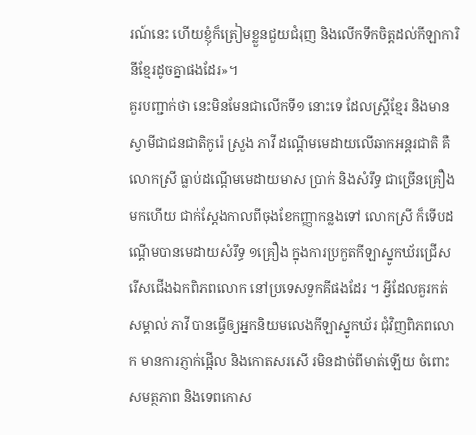រណ៍នេះ ហើយខ្ញុំក៏ត្រៀមខ្លួនជួយជំរុញ និងលើកទឹកចិត្តដល់កីឡាការិនីខ្មែរដូចគ្នាផងដែរ»។
គួរបញ្ជាក់ថា នេះមិនមែនជាលើកទី១ នោះទេ ដែលស្ដ្រីខ្មែរ និងមានស្វាមីជាជនជាតិកូរ៉េ ស្រួង ភាវី ដណ្ដើមមេដាយលើឆាកអន្ដរជាតិ គឺលោកស្រី ធ្លាប់ដណ្ដើមមេដាយមាស ប្រាក់ និងសំរឹទ្ធ ជាច្រើនគ្រឿងមកហើយ ជាក់ស្ដែងកាលពីចុងខែកញ្ញាកន្លងទៅ លោកស្រី ក៏ទើបដណ្ដើមបានមេដាយសំរឹទ្ធ ១គ្រឿង ក្នុងការប្រកួតកីឡាស្នូកឃ័រជ្រើសរើសជើងឯកពិភពលោក នៅប្រទេសទួកគីផងដែរ ។ អ្វីដែលគួរកត់សម្គាល់ ភាវី បានធ្វើឲ្យអ្នកនិយមលេងកីឡាស្នូកឃ័រ ជុំវិញពិភពលោក មានការភ្ញាក់ផ្អើល និងកោតសរសើ រមិនដាច់ពីមាត់ឡើយ ចំពោះសមត្ថភាព និងទេពកោស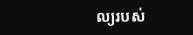ល្យរបស់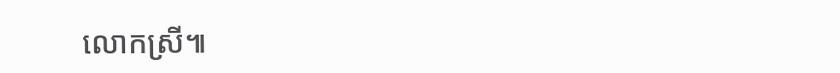លោកស្រី៕